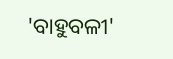'ବାହୁବଳୀ'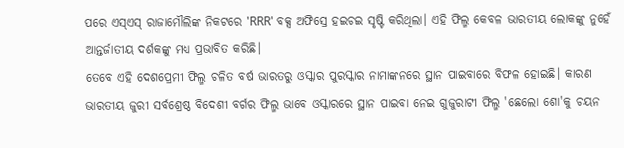ପରେ ଏସ୍ଏସ୍ ରାଜାମୌଲିଙ୍କ ନିକଟରେ 'RRR' ବକ୍ସ ଅଫିସ୍ରେ ହଇଚଇ ସୃଷ୍ଟି କରିଥିଲା। ଏହି ଫିଲ୍ମ କେବଳ ଭାରତୀୟ ଲୋକଙ୍କୁ ନୁହେଁ ଆନ୍ତର୍ଜାତୀୟ ଦର୍ଶକଙ୍କୁ ମଧ୍ୟ ପ୍ରଭାବିତ କରିଛି।
ତେବେ ଏହି ଦେଶପ୍ରେମୀ ଫିଲ୍ମ ଚଳିତ ବର୍ଷ ଭାରତରୁ ଓସ୍କାର ପୁରସ୍କାର ନାମାଙ୍କନରେ ସ୍ଥାନ ପାଇବାରେ ବିଫଳ ହୋଇଛି। କାରଣ ଭାରତୀୟ ଜୁରୀ ସର୍ବଶ୍ରେଷ୍ଠ ବିଦେଶୀ ବର୍ଗର ଫିଲ୍ମ ଭାବେ ଓସ୍କାରରେ ସ୍ଥାନ ପାଇବା ନେଇ ଗୁଜୁରାଟୀ ଫିଲ୍ମ 'ଛେଲୋ ଶୋ'କୁ ଚୟନ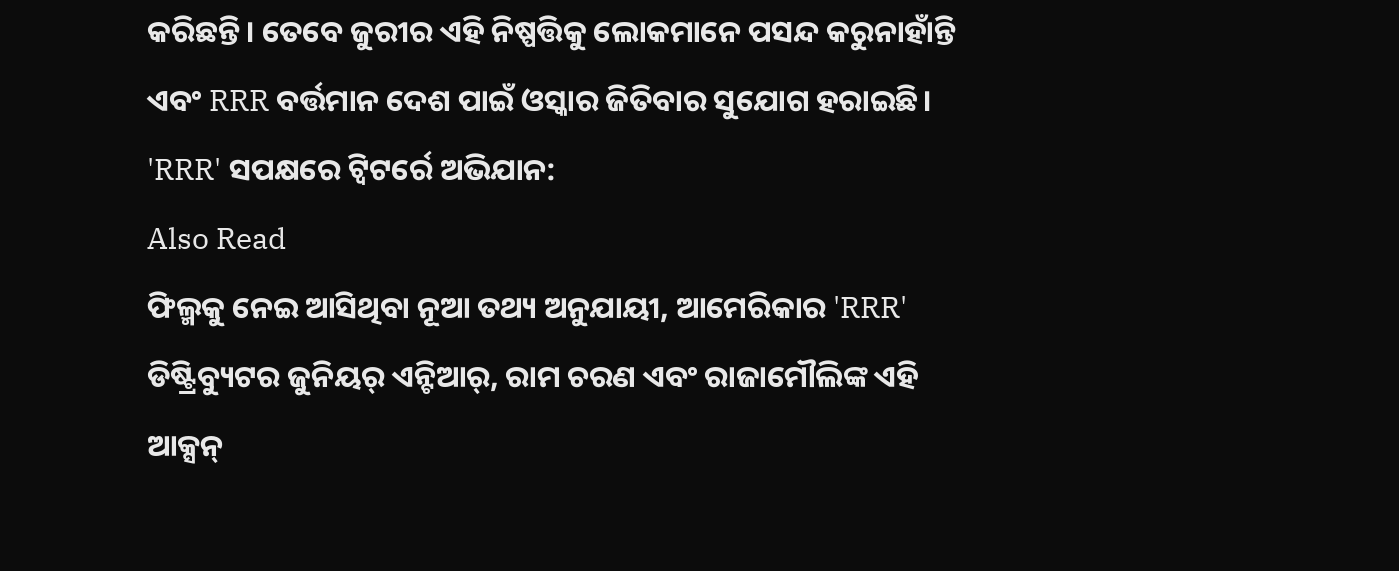କରିଛନ୍ତି। ତେବେ ଜୁରୀର ଏହି ନିଷ୍ପତ୍ତିକୁ ଲୋକମାନେ ପସନ୍ଦ କରୁନାହାଁନ୍ତି ଏବଂ RRR ବର୍ତ୍ତମାନ ଦେଶ ପାଇଁ ଓସ୍କାର ଜିତିବାର ସୁଯୋଗ ହରାଇଛି।
'RRR' ସପକ୍ଷରେ ଟ୍ୱିଟର୍ରେ ଅଭିଯାନ:
Also Read
ଫିଲ୍ମକୁ ନେଇ ଆସିଥିବା ନୂଆ ତଥ୍ୟ ଅନୁଯାୟୀ, ଆମେରିକାର 'RRR' ଡିଷ୍ଟ୍ରିବ୍ୟୁଟର ଜୁନିୟର୍ ଏନ୍ଟିଆର୍, ରାମ ଚରଣ ଏବଂ ରାଜାମୌଲିଙ୍କ ଏହି ଆକ୍ସନ୍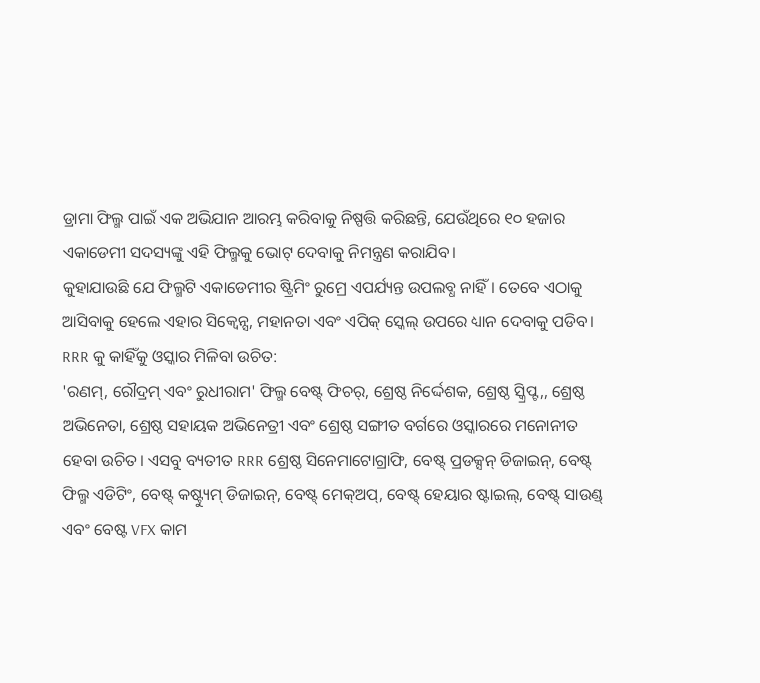ଡ୍ରାମା ଫିଲ୍ମ ପାଇଁ ଏକ ଅଭିଯାନ ଆରମ୍ଭ କରିବାକୁ ନିଷ୍ପତ୍ତି କରିଛନ୍ତି, ଯେଉଁଥିରେ ୧୦ ହଜାର ଏକାଡେମୀ ସଦସ୍ୟଙ୍କୁ ଏହି ଫିଲ୍ମକୁ ଭୋଟ୍ ଦେବାକୁ ନିମନ୍ତ୍ରଣ କରାଯିବ।
କୁହାଯାଉଛି ଯେ ଫିଲ୍ମଟି ଏକାଡେମୀର ଷ୍ଟ୍ରିମିଂ ରୁମ୍ରେ ଏପର୍ଯ୍ୟନ୍ତ ଉପଲବ୍ଧ ନାହିଁ। ତେବେ ଏଠାକୁ ଆସିବାକୁ ହେଲେ ଏହାର ସିକ୍ୱେନ୍ସ, ମହାନତା ଏବଂ ଏପିକ୍ ସ୍କେଲ୍ ଉପରେ ଧ୍ୟାନ ଦେବାକୁ ପଡିବ।
RRR କୁ କାହିଁକୁ ଓସ୍କାର ମିଳିବା ଉଚିତ:
'ରଣମ୍, ରୌଦ୍ରମ୍ ଏବଂ ରୁଧୀରାମ' ଫିଲ୍ମ ବେଷ୍ଟ୍ ଫିଚର୍, ଶ୍ରେଷ୍ଠ ନିର୍ଦ୍ଦେଶକ, ଶ୍ରେଷ୍ଠ ସ୍କ୍ରିପ୍ଟ,, ଶ୍ରେଷ୍ଠ ଅଭିନେତା, ଶ୍ରେଷ୍ଠ ସହାୟକ ଅଭିନେତ୍ରୀ ଏବଂ ଶ୍ରେଷ୍ଠ ସଙ୍ଗୀତ ବର୍ଗରେ ଓସ୍କାରରେ ମନୋନୀତ ହେବା ଉଚିତ। ଏସବୁ ବ୍ୟତୀତ RRR ଶ୍ରେଷ୍ଠ ସିନେମାଟୋଗ୍ରାଫି, ବେଷ୍ଟ୍ ପ୍ରଡକ୍ସନ୍ ଡିଜାଇନ୍, ବେଷ୍ଟ୍ ଫିଲ୍ମ ଏଡିଟିଂ, ବେଷ୍ଟ୍ କଷ୍ଟ୍ୟୁମ୍ ଡିଜାଇନ୍, ବେଷ୍ଟ୍ ମେକ୍ଅପ୍, ବେଷ୍ଟ୍ ହେୟାର ଷ୍ଟାଇଲ୍, ବେଷ୍ଟ୍ ସାଉଣ୍ଡ୍ ଏବଂ ବେଷ୍ଟ VFX କାମ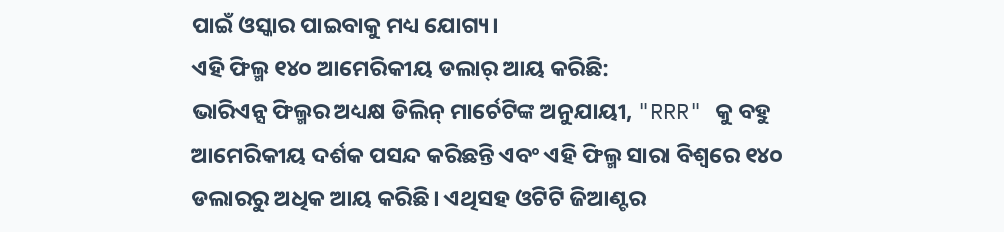ପାଇଁ ଓସ୍କାର ପାଇବାକୁ ମଧ୍ୟ ଯୋଗ୍ୟ।
ଏହି ଫିଲ୍ମ ୧୪୦ ଆମେରିକୀୟ ଡଲାର୍ ଆୟ କରିଛି:
ଭାରିଏନ୍ସ ଫିଲ୍ମର ଅଧ୍ୟକ୍ଷ ଡିଲିନ୍ ମାର୍ଚେଟିଙ୍କ ଅନୁଯାୟୀ, "RRR" କୁ ବହୁ ଆମେରିକୀୟ ଦର୍ଶକ ପସନ୍ଦ କରିଛନ୍ତି ଏବଂ ଏହି ଫିଲ୍ମ ସାରା ବିଶ୍ୱରେ ୧୪୦ ଡଲାରରୁ ଅଧିକ ଆୟ କରିଛି। ଏଥିସହ ଓଟିଟି ଜିଆଣ୍ଟର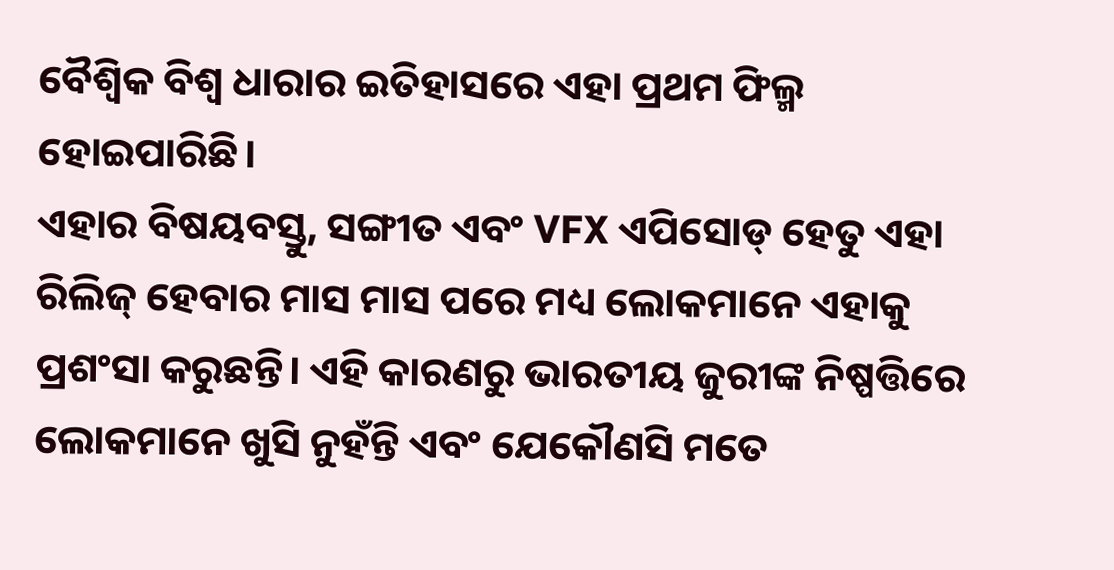ବୈଶ୍ୱିକ ବିଶ୍ୱ ଧାରାର ଇତିହାସରେ ଏହା ପ୍ରଥମ ଫିଲ୍ମ ହୋଇପାରିଛି।
ଏହାର ବିଷୟବସ୍ତୁ, ସଙ୍ଗୀତ ଏବଂ VFX ଏପିସୋଡ୍ ହେତୁ ଏହା ରିଲିଜ୍ ହେବାର ମାସ ମାସ ପରେ ମଧ୍ୟ ଲୋକମାନେ ଏହାକୁ ପ୍ରଶଂସା କରୁଛନ୍ତି। ଏହି କାରଣରୁ ଭାରତୀୟ ଜୁରୀଙ୍କ ନିଷ୍ପତ୍ତିରେ ଲୋକମାନେ ଖୁସି ନୁହଁନ୍ତି ଏବଂ ଯେକୌଣସି ମତେ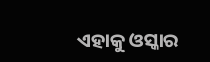ଏହାକୁ ଓସ୍କାର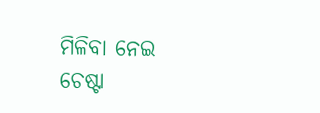ମିଳିବା ନେଇ ଚେଷ୍ଟା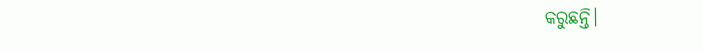କରୁଛନ୍ତି।